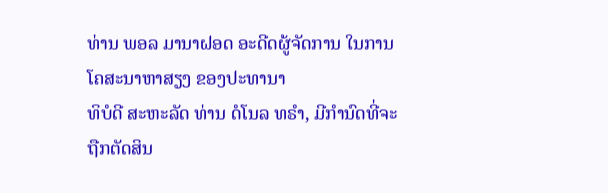ທ່ານ ພອລ ມານາຝອດ ອະດີດຜູ້ຈັດການ ໃນການໂຄສະນາຫາສຽງ ຂອງປະທານາ
ທິບໍດີ ສະຫະລັດ ທ່ານ ດໍໂນລ ທຣຳ, ມີກຳນົດທີ່ຈະຖືກຕັດສິນ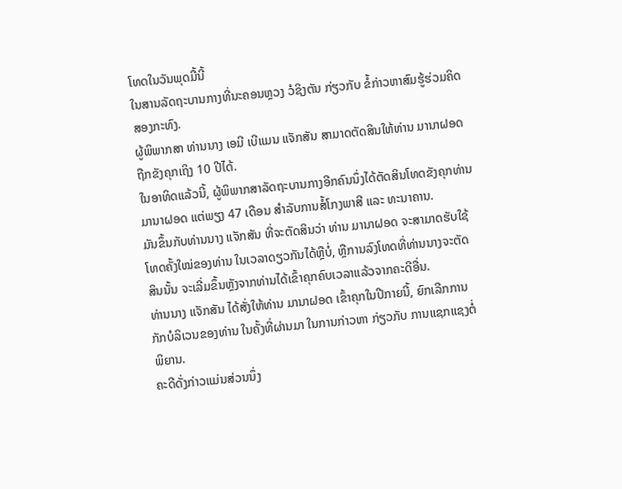ໂທດໃນວັນພຸດມື້ນີ້
ໃນສານລັດຖະບານກາງທີ່ນະຄອນຫຼວງ ວໍຊິງຕັນ ກ່ຽວກັບ ຂໍ້ກ່າວຫາສົມຮູ້ຮ່ວມຄິດ
ສອງກະທົງ.
ຜູ້ພິພາກສາ ທ່ານນາງ ເອມີ ເບີແມນ ແຈັກສັນ ສາມາດຕັດສິນໃຫ້ທ່ານ ມານາຝອດ
ຖືກຂັງຄຸກເຖິງ 10 ປີໄດ້.
ໃນອາທິດແລ້ວນີ້, ຜູ້ພິພາກສາລັດຖະບານກາງອີກຄົນນຶ່ງໄດ້ຕັດສິນໂທດຂັງຄຸກທ່ານ
ມານາຝອດ ແຕ່ພຽງ 47 ເດືອນ ສຳລັບການສໍ້ໂກງພາສີ ແລະ ທະນາຄານ.
ມັນຂຶ້ນກັບທ່ານນາງ ແຈັກສັນ ທີ່ຈະຕັດສິນວ່າ ທ່ານ ມານາຝອດ ຈະສາມາດຮັບໃຊ້
ໂທດຄັ້ງໃໝ່ຂອງທ່ານ ໃນເວລາດຽວກັນໄດ້ຫຼືບໍ່, ຫຼືການລົງໂທດທີ່ທ່ານນາງຈະຕັດ
ສິນນັ້ນ ຈະເລີ່ມຂຶ້ນຫຼັງຈາກທ່ານໄດ້ເຂົ້າຄຸກຄົບເວລາແລ້ວຈາກຄະດີອື່ນ.
ທ່ານນາງ ແຈັກສັນ ໄດ້ສັ່ງໃຫ້ທ່ານ ມານາຝອດ ເຂົ້າຄຸກໃນປີກາຍນີ້, ຍົກເລີກການ
ກັກບໍລິເວນຂອງທ່ານ ໃນຄັ້ງທີ່ຜ່ານມາ ໃນການກ່າວຫາ ກ່ຽວກັບ ການແຊກແຊງຕໍ່
ພິຍານ.
ຄະດີດັ່ງກ່າວແມ່ນສ່ວນນຶ່ງ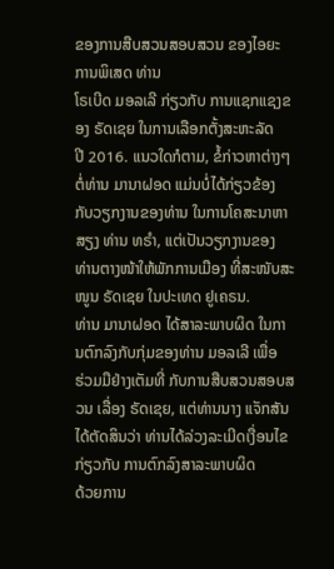ຂອງການສືບສວນສອບສວນ ຂອງໄອຍະການພິເສດ ທ່ານ
ໂຣເບີດ ມອລເລີ ກ່ຽວກັບ ການແຊກແຊງຂອງ ຣັດເຊຍ ໃນການເລືອກຕັ້ງສະຫະລັດ
ປີ 2016. ແນວໃດກໍຕາມ, ຂໍ້ກ່າວຫາຕ່າງໆຕໍ່ທ່ານ ມານາຝອດ ແມ່ນບໍ່ໄດ້ກ່ຽວຂ້ອງ
ກັບວຽກງານຂອງທ່ານ ໃນການໂຄສະນາຫາສຽງ ທ່ານ ທຣຳ, ແຕ່ເປັນວຽກງານຂອງ
ທ່ານຕາງໜ້າໃຫ້ພັກການເມືອງ ທີ່ສະໜັບສະໜູນ ຣັດເຊຍ ໃນປະເທດ ຢູເຄຣນ.
ທ່ານ ມານາຝອດ ໄດ້ສາລະພາບຜິດ ໃນການຕົກລົງກັບກຸ່ມຂອງທ່ານ ມອລເລີ ເພື່ອ
ຮ່ວມມືຢ່າງເຕັມທີ່ ກັບການສືບສວນສອບສວນ ເລື່ອງ ຣັດເຊຍ, ແຕ່ທ່ານນາງ ແຈັກສັນ
ໄດ້ຕັດສິນວ່າ ທ່ານໄດ້ລ່ວງລະເມີດເງື່ອນໄຂ ກ່ຽວກັບ ການຕົກລົງສາລະພາບຜິດ
ດ້ວຍການ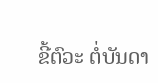ຂີ້ຕົວະ ຕໍ່ບັນດາ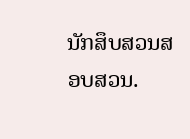ນັກສຶບສວນສອບສວນ.